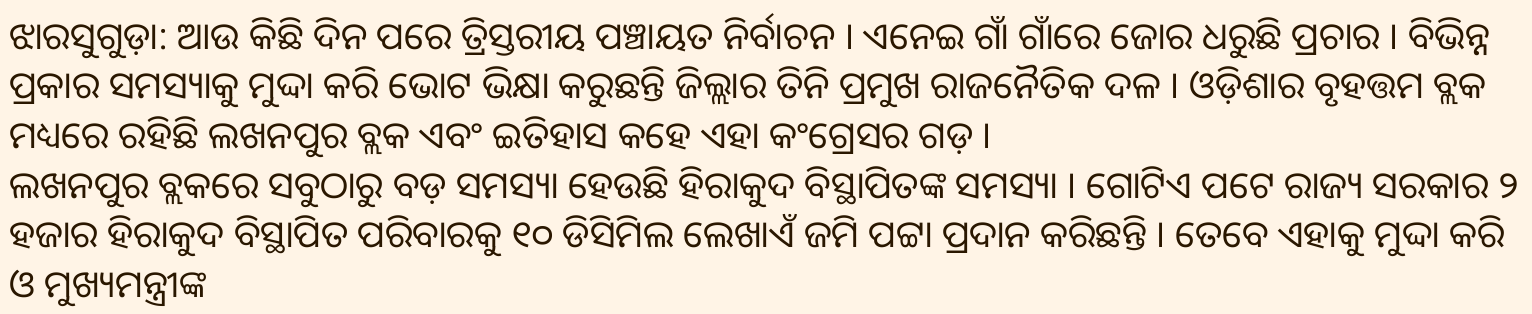ଝାରସୁଗୁଡ଼ା: ଆଉ କିଛି ଦିନ ପରେ ତ୍ରିସ୍ତରୀୟ ପଞ୍ଚାୟତ ନିର୍ବାଚନ । ଏନେଇ ଗାଁ ଗାଁରେ ଜୋର ଧରୁଛି ପ୍ରଚାର । ବିଭିନ୍ନ ପ୍ରକାର ସମସ୍ୟାକୁ ମୁଦ୍ଦା କରି ଭୋଟ ଭିକ୍ଷା କରୁଛନ୍ତି ଜିଲ୍ଲାର ତିନି ପ୍ରମୁଖ ରାଜନୈତିକ ଦଳ । ଓଡ଼ିଶାର ବୃହତ୍ତମ ବ୍ଲକ ମଧ୍ୟରେ ରହିଛି ଲଖନପୁର ବ୍ଲକ ଏବଂ ଇତିହାସ କହେ ଏହା କଂଗ୍ରେସର ଗଡ଼ ।
ଲଖନପୁର ବ୍ଲକରେ ସବୁଠାରୁ ବଡ଼ ସମସ୍ୟା ହେଉଛି ହିରାକୁଦ ବିସ୍ଥାପିତଙ୍କ ସମସ୍ୟା । ଗୋଟିଏ ପଟେ ରାଜ୍ୟ ସରକାର ୨ ହଜାର ହିରାକୁଦ ବିସ୍ଥାପିତ ପରିବାରକୁ ୧୦ ଡିସିମିଲ ଲେଖାଏଁ ଜମି ପଟ୍ଟା ପ୍ରଦାନ କରିଛନ୍ତି । ତେବେ ଏହାକୁ ମୁଦ୍ଦା କରି ଓ ମୁଖ୍ୟମନ୍ତ୍ରୀଙ୍କ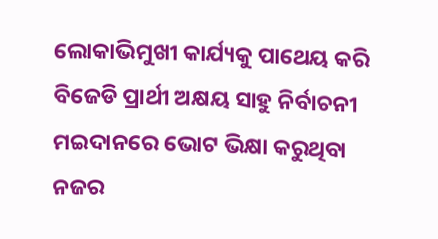ଲୋକାଭିମୁଖୀ କାର୍ଯ୍ୟକୁ ପାଥେୟ କରି ବିଜେଡି ପ୍ରାର୍ଥୀ ଅକ୍ଷୟ ସାହୁ ନିର୍ବାଚନୀ ମଇଦାନରେ ଭୋଟ ଭିକ୍ଷା କରୁଥିବା ନଜର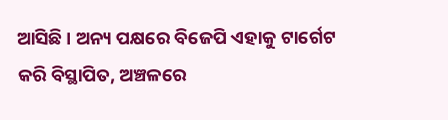ଆସିଛି । ଅନ୍ୟ ପକ୍ଷରେ ବିଜେପି ଏହାକୁ ଟାର୍ଗେଟ କରି ବିସ୍ଥାପିତ, ଅଞ୍ଚଳରେ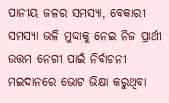ପାନୀୟ ଜଳର ସମସ୍ୟା, ବେକାରୀ ସମସ୍ୟା ଭଳି ମୁଦ୍ଦାକୁ ନେଇ ନିଜ ପ୍ରାର୍ଥୀ ଉତ୍ତମ ନେଗୀ ପାଇଁ ନିର୍ବାଚନୀ ମଇଦାନରେ ଭୋଟ ଭିକ୍ଷା କରୁଥିବା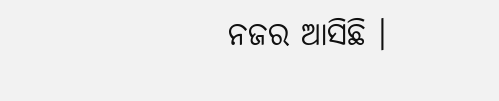ନଜର ଆସିଛି ।